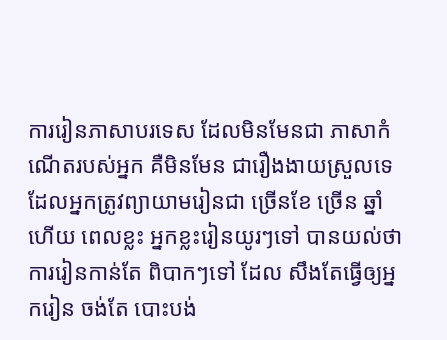ការរៀនភាសាបរទេស ដែលមិនមែនជា ភាសាកំណើតរបស់អ្នក គឺមិនមែន ជារឿងងាយស្រួលទេ ដែលអ្នកត្រូវព្យាយាមរៀនជា ច្រើនខែ ច្រើន ឆ្នាំ ហើយ ពេលខ្លះ អ្នកខ្លះរៀនយូរៗទៅ បានយល់ថា ការរៀនកាន់តែ ពិបាកៗទៅ ដែល សឹងតែធ្វើឲ្យអ្នករៀន ចង់តែ បោះបង់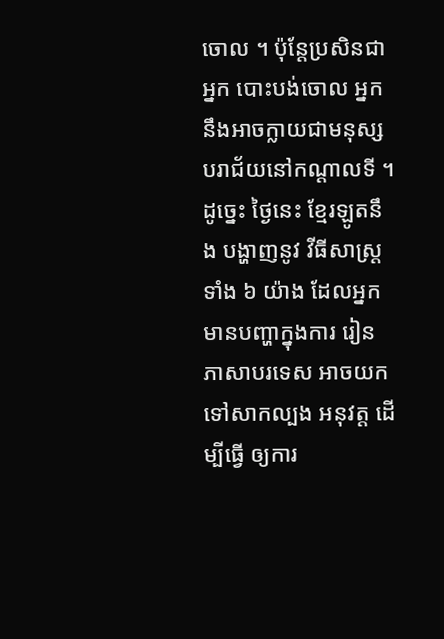ចោល ។ ប៉ុនែ្តប្រសិនជាអ្នក បោះបង់ចោល អ្នកនឹងអាចក្លាយជាមនុស្ស បរាជ័យនៅកណ្តាលទី ។ ដូច្នេះ ថៃ្ងនេះ ខ្មែរឡូតនឹង បង្ហាញនូវ វីធីសាស្រ្តទាំង ៦ យ៉ាង ដែលអ្នកមានបញ្ហាក្នុងការ រៀនភាសាបរទេស អាចយកទៅសាកល្បង អនុវត្ត ដើម្បីធ្វើ ឲ្យការ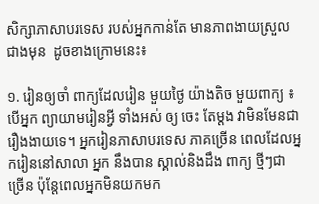សិក្សាភាសាបរទេស របស់អ្នកកាន់តែ មានភាពងាយស្រួល ជាងមុន  ដូចខាងក្រោមនេះ៖

១. រៀនឲ្យចាំ ពាក្យដែលរៀន មួយថ្ងៃ យ៉ាងតិច មួយពាក្យ ៖ បើអ្នក ព្យាយាមរៀនអ្វី ទាំងអស់ ឲ្យ ចេះ តែម្តង វាមិនមែនជារឿងងាយទេ។ អ្នករៀនភាសាបរទេស ភាគច្រើន ពេលដែលអ្នករៀននៅសាលា អ្នក នឹងបាន ស្គាល់និងដឹង ពាក្យ ថ្មីៗជាច្រើន ប៉ុនែ្តពេលអ្នកមិនយកមក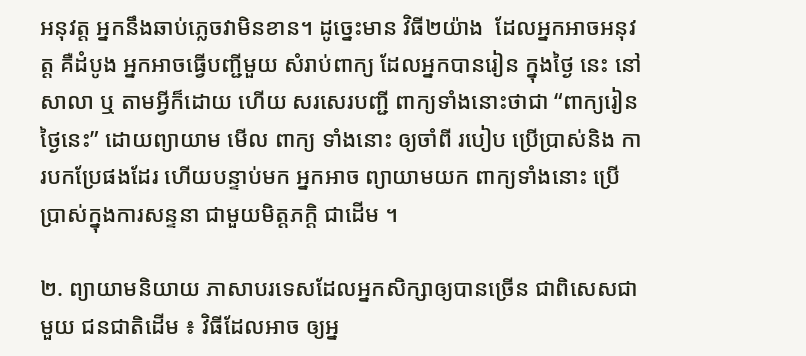អនុវត្ត អ្នកនឹងឆាប់ភ្លេចវាមិនខាន។ ដូច្នេះមាន វិធី២យ៉ាង  ដែលអ្នកអាចអនុវត្ត គឺដំបូង អ្នកអាចធ្វើបញ្ជីមួយ សំរាប់ពាក្យ ដែលអ្នកបានរៀន ក្នុងថៃ្ង នេះ នៅសាលា ឬ តាមអ្វីក៏ដោយ ហើយ សរសេរបញ្ជី ពាក្យទាំងនោះថាជា “ពាក្យរៀនថ្ងៃនេះ” ដោយព្យាយាម មើល ពាក្យ ទាំងនោះ ឲ្យចាំពី របៀប ប្រើប្រាស់និង ការបកប្រែផងដែរ ហើយបន្ទាប់មក អ្នកអាច ព្យាយាមយក ពាក្យទាំងនោះ ប្រើប្រាស់ក្នុងការសន្ទនា ជាមួយមិត្តភក្តិ ជាដើម ។

២. ព្យាយាមនិយាយ ភាសាបរទេសដែលអ្នកសិក្សាឲ្យបានច្រើន ជាពិសេសជាមួយ ជនជាតិដើម ៖ វិធីដែលអាច ឲ្យអ្ន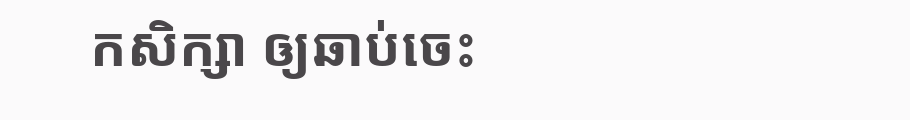កសិក្សា ឲ្យឆាប់ចេះ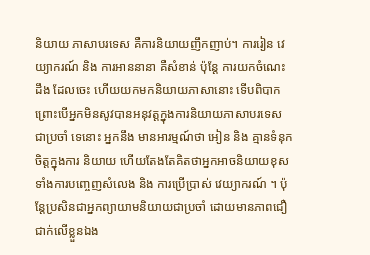និយាយ ភាសាបរទេស គឺការនិយាយញឹកញាប់។ ការរៀន វេយ្យាករណ៍ និង ការអាននានា គឺសំខាន់ ប៉ុន្តែ ការយកចំណេះដឹង ដែលចេះ ហើយយកមកនិយាយភាសានោះ ទើបពិបាក ព្រោះបើអ្នកមិនសូវបានអនុវត្តក្នុងការនិយាយភាសាបរទេស ជាប្រចាំ ទេនោះ អ្នកនឹង មានអារម្មណ៍ថា អៀន និង គ្មានទំនុកចិត្តក្នុងការ និយាយ ហើយតែងតែគិតថាអ្នកអាចនិយាយខុស ទាំងការបញ្ចេញសំលេង និង ការប្រើប្រាស់ វេយ្យាករណ៍ ។ ប៉ុន្តែប្រសិនជាអ្នកព្យាយាមនិយាយជាប្រចាំ ដោយមានភាពជឿជាក់លើខ្លួនឯង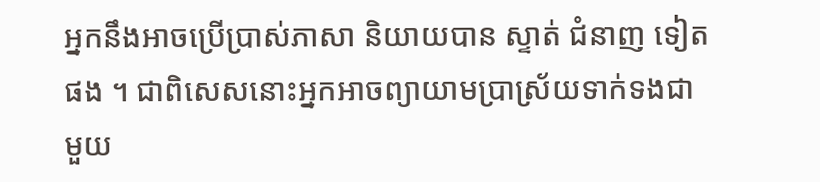អ្នកនឹងអាចប្រើប្រាស់ភាសា និយាយបាន ស្ទាត់ ជំនាញ ទៀតផង ។ ជាពិសេសនោះអ្នកអាចព្យាយាមប្រាស្រ័យទាក់ទងជាមួយ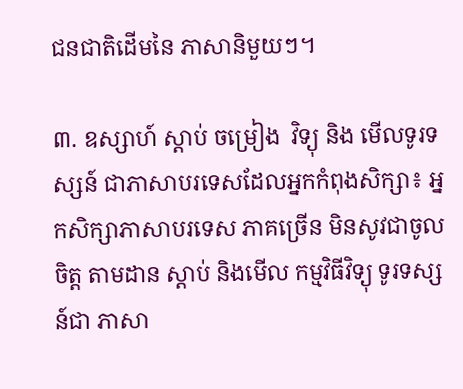ជនជាតិដើមនៃ ភាសានិមួយៗ។

៣. ឧស្សាហ៍ ស្តាប់ ចម្រៀង  វិទ្យុ និង មើលទូរទស្សន៍ ជាភាសាបរទេសដែលអ្នកកំពុងសិក្សា៖ អ្នកសិក្សាភាសាបរទេស ភាគច្រើន មិនសូវជាចូលចិត្ត តាមដាន ស្តាប់ និងមើល កម្មវិធីវិទ្យុ ទូរទស្សន៍ជា ភាសា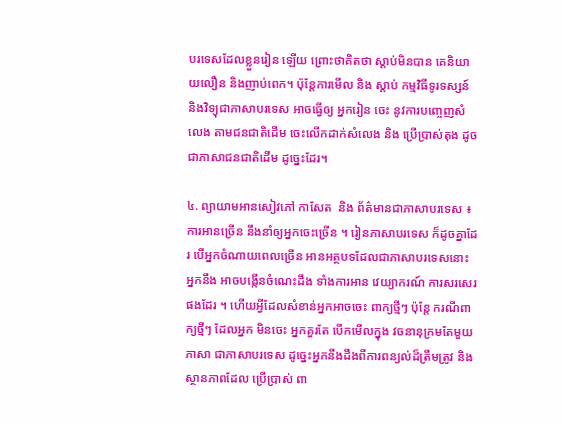បរទេសដែលខ្លួនរៀន ឡើយ ព្រោះថាគិតថា ស្តាប់មិនបាន គេនិយាយលឿន និងញាប់ពេក។ ប៉ុន្តែការមើល និង ស្តាប់ កម្មវិធីទូរទស្សន៍ និងវិទ្យុជាភាសាបរទេស អាចធ្វើឲ្យ អ្នករៀន ចេះ នូវការបញ្ចេញសំលេង តាមជនជាតិដើម ចេះលើកដាក់សំលេង និង ប្រើប្រាស់តុង ដូចជាភាសាជនជាតិដើម ដូច្នេះដែរ។

៤. ព្យាយាមអានសៀវភៅ កាសែត  និង ព័ត៌មានជាភាសាបរទេស ៖ ការអានច្រើន នឹងនាំឲ្យអ្នកចេះច្រើន ។ រៀនភាសាបរទេស ក៏ដូចគ្នាដែរ បើអ្នកចំណាយពេលច្រើន អានអត្ថបទដែលជាភាសាបរទេសនោះ អ្នកនឹង អាចបង្កើនចំណេះដឹង ទាំងការអាន វេយ្យាករណ៍ ការសរសេរ ផងដែរ ។ ហើយអ្វីដែលសំខាន់អ្នកអាចចេះ ពាក្យថ្មីៗ ប៉ុនែ្ត ករណីពាក្យថ្មីៗ ដែលអ្នក មិនចេះ អ្នកគួរតែ បើកមើលក្នុង វចនានុក្រមតែមួយភាសា ជាភាសាបរទេស ដូច្នេះអ្នកនឹងដឹងពីការពន្យល់ដ៏ត្រឹមត្រូវ និង ស្ថានភាពដែល ប្រើប្រាស់ ពា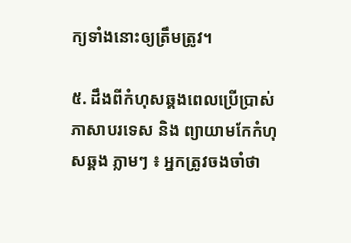ក្យទាំងនោះឲ្យត្រឹមត្រូវ។

៥. ដឹងពីកំហុសឆ្គងពេលប្រើប្រាស់ភាសាបរទេស និង ព្យាយាមកែកំហុសឆ្គង ភ្លាមៗ ៖ អ្នកត្រូវចងចាំថា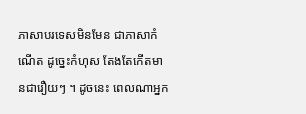ភាសាបរទេសមិនមែន ជាភាសាកំណើត ដូច្នេះកំហុស តែងតែកើតមានជារឿយៗ ។ ដូចនេះ ពេលណាអ្នក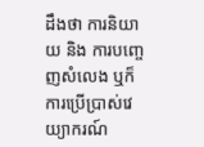ដឹងថា ការនិយាយ និង ការបញ្ចេញសំលេង ឬក៏ ការប្រើប្រាស់វេយ្យាករណ៍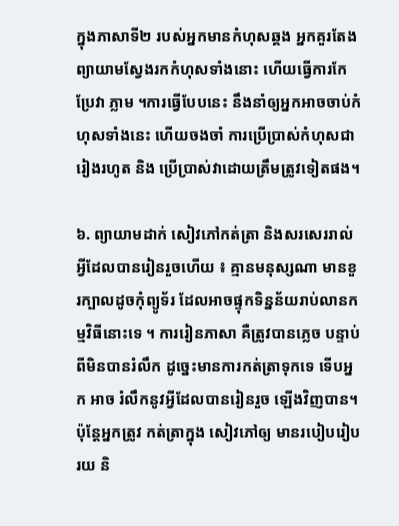ក្នុងភាសាទី២ របស់អ្នកមានកំហុសឆ្គង អ្នកគួរតែងព្យាយាមសែ្វងរកកំហុសទាំងនោះ ហើយធ្វើការកែប្រែវា ភ្លាម ។ការធ្វើបែបនេះ នឹងនាំឲ្យអ្នកអាចចាប់កំហុសទាំងនេះ ហើយចងចាំ ការប្រើប្រាស់កំហុសជារៀងរហូត និង ប្រើប្រាស់វាដោយត្រឹមត្រូវទៀតផង។

៦. ព្យាយាមដាក់ សៀវភៅកត់ត្រា និងសរសេររាល់អ្វីដែលបានរៀនរួចហើយ ៖ គ្មានមនុស្សណា មានខួរក្បាលដូចកុំព្យូទ័រ ដែលអាចផ្ទុកទិន្នន័យរាប់លានកម្មវិធីនោះទេ ។ ការរៀនភាសា គឺត្រូវបានភ្លេច បន្ទាប់ពីមិនបានរំលឹក ដូច្នេះមានការកត់ត្រាទុកទេ ទើបអ្នក អាច រំលឹកនូវអ្វីដែលបានរៀនរួច ឡើងវិញបាន។ ប៉ុនែ្តអ្នកត្រូវ កត់ត្រាក្នុង សៀវភៅឲ្យ មានរបៀបរៀបរយ និ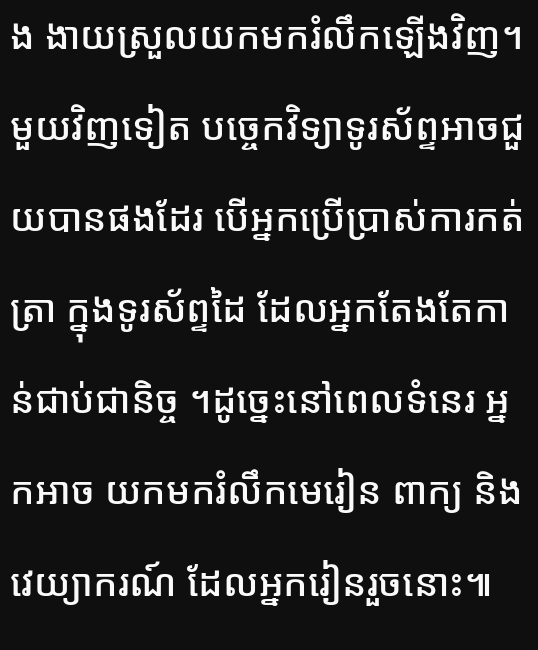ង ងាយស្រួលយកមករំលឹកឡើងវិញ។ មួយវិញទៀត បច្ចេកវិទ្យាទូរស័ព្ទអាចជួយបានផងដែរ បើអ្នកប្រើប្រាស់ការកត់ត្រា ក្នុងទូរស័ព្ទដៃ ដែលអ្នកតែងតែកាន់ជាប់ជានិច្ច ។ដូច្នេះនៅពេលទំនេរ អ្នកអាច យកមករំលឹកមេរៀន ពាក្យ និង វេយ្យាករណ៍ ដែលអ្នករៀនរួចនោះ៕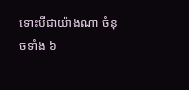ទោះបីជាយ៉ាងណា ចំនុចទាំង ៦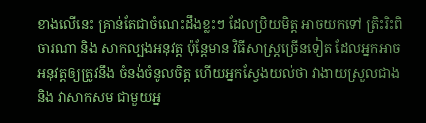ខាងលើនេះ គ្រាន់តែជាចំណេះដឹងខ្លះៗ ដែលប្រិយមិត្ត អាចយកទៅ ត្រិះរិះពិចារណា និង សាកល្បងអនុវត្ត ប៉ុនែ្តមាន វិធីសាស្រ្តច្រើនទៀត ដែលអ្នកអាចអនុវត្តឲ្យត្រូវនឹង ចំនង់ចំនូលចិត្ត ហើយអ្នកសែ្វងយល់ថា វាងាយស្រួលជាង និង វាសាកសម ជាមួយអ្ន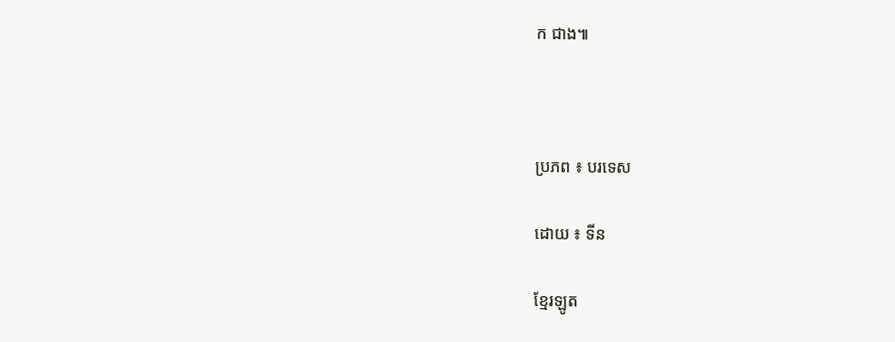ក ជាង៕



ប្រភព ៖ បរទេស

ដោយ ៖ ទីន

ខ្មែរឡូត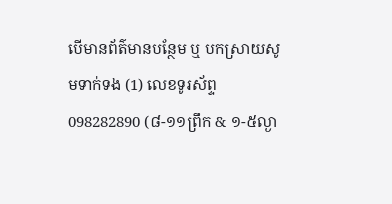បើមានព័ត៌មានបន្ថែម ឬ បកស្រាយសូមទាក់ទង (1) លេខទូរស័ព្ទ 098282890 (៨-១១ព្រឹក & ១-៥ល្ងា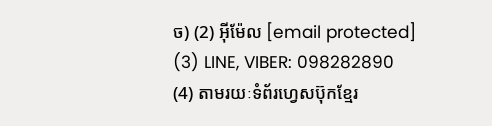ច) (2) អ៊ីម៉ែល [email protected] (3) LINE, VIBER: 098282890 (4) តាមរយៈទំព័រហ្វេសប៊ុកខ្មែរ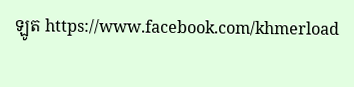ឡូត https://www.facebook.com/khmerload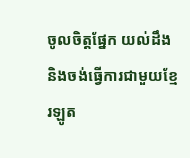ចូលចិត្តផ្នែក យល់ដឹង និងចង់ធ្វើការជាមួយខ្មែរឡូត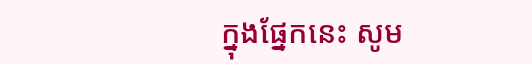ក្នុងផ្នែកនេះ សូម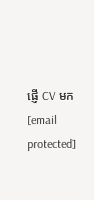ផ្ញើ CV មក [email protected]